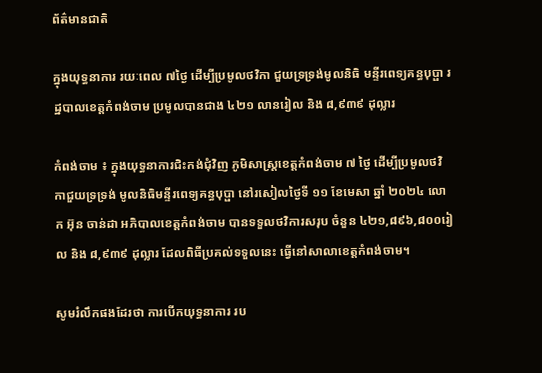ព័ត៌មានជាតិ

ក្នុងយុទ្ធនាការ រយៈពេល ៧ថ្ងៃ ដើម្បីប្រមូលថវិកា ជួយទ្រទ្រង់មូលនិធិ មន្ទីរពេទ្យគន្ធបុប្ផា រដ្ឋបាលខេត្តកំពង់ចាម ប្រមូលបានជាង ៤២១ លានរៀល និង ៨,៩៣៩ ដុល្លារ

កំពង់ចាម ៖ ក្នុងយុទ្ធនាការជិះកង់ជុំវិញ ភូមិសាស្ត្រខេត្តកំពង់ចាម ៧ ថ្ងៃ ដើម្បីប្រមូលថវិកាជួយទ្រទ្រង់ មូលនិធិមន្ទីរពេទ្យគន្ធបុប្ផា នៅរសៀលថ្ងៃទី ១១ ខែមេសា ឆ្នាំ ២០២៤ លោក អ៊ុន ចាន់ដា អភិបាលខេត្តកំពង់ចាម បានទទួលថវិការសរុប ចំនួន ៤២១,៨៩៦,៨០០រៀល និង ៨,៩៣៩ ដុល្លារ ដែលពិធីប្រគល់ទទួលនេះ ធ្វើនៅសាលាខេត្តកំពង់ចាម។

សូមរំលឹកផងដែរថា ការបើកយុទ្ធនាការ រប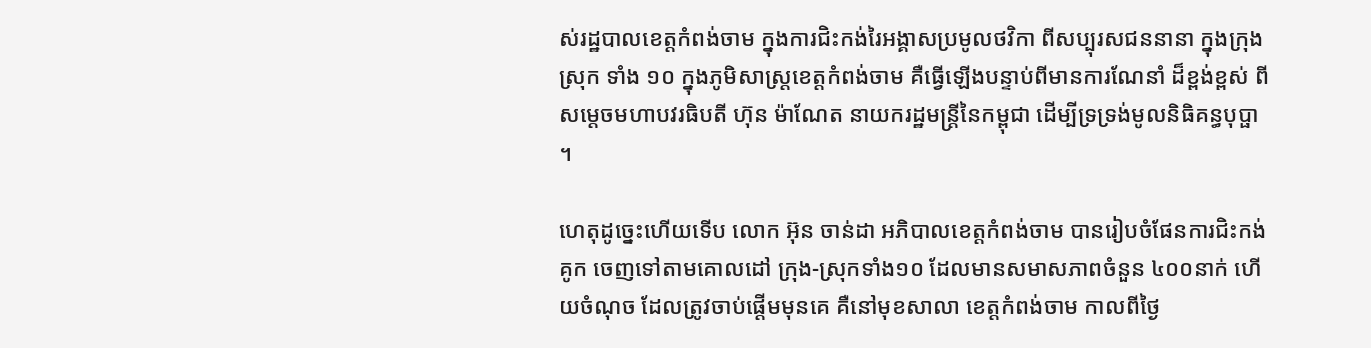ស់រដ្ឋបាលខេត្តកំពង់ចាម ក្នុងការជិះកង់រៃអង្គាសប្រមូលថវិកា ពីសប្បុរសជននានា ក្នុងក្រុង ស្រុក ទាំង ១០ ក្នុងភូមិសាស្ត្រខេត្តកំពង់ចាម គឺធ្វើឡើងបន្ទាប់ពីមានការណែនាំ ដ៏ខ្ពង់ខ្ពស់ ពីសម្តេចមហាបវរធិបតី ហ៊ុន ម៉ាណែត នាយករដ្ឋមន្ត្រីនៃកម្ពុជា ដើម្បីទ្រទ្រង់មូលនិធិគន្ធបុប្ផា ។

ហេតុដូច្នេះហើយទើប លោក អ៊ុន ចាន់ដា អភិបាលខេត្តកំពង់ចាម បានរៀបចំផែនការជិះកង់គូក ចេញទៅតាមគោលដៅ ក្រុង-ស្រុកទាំង១០ ដែលមានសមាសភាពចំនួន ៤០០នាក់ ហើយចំណុច ដែលត្រូវចាប់ផ្តើមមុនគេ គឺនៅមុខសាលា ខេត្តកំពង់ចាម កាលពីថ្ងៃ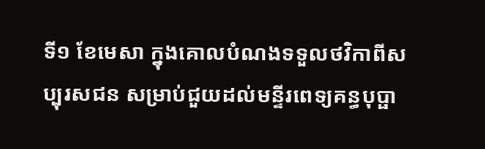ទី១ ខែមេសា ក្នុងគោលបំណងទទួលថវិកាពីសប្បុរសជន សម្រាប់ជួយដល់មន្ទីរពេទ្យគន្ធបុប្ផា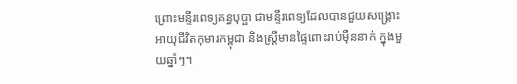ព្រោះមន្ទីរពេទ្យគន្ធបុប្ផា ជាមន្ទីរពេទ្យដែលបានជួយសង្គ្រោះអាយុជីវិតកុមារកម្ពុជា និងស្ត្រីមានផ្ទៃពោះរាប់ម៉ឺននាក់ ក្នុងមួយឆ្នាំៗ។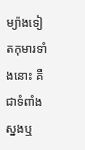ម្យ៉ាងទៀតកុមារទាំងនោះ គឺជាទំពាំងស្នងឬ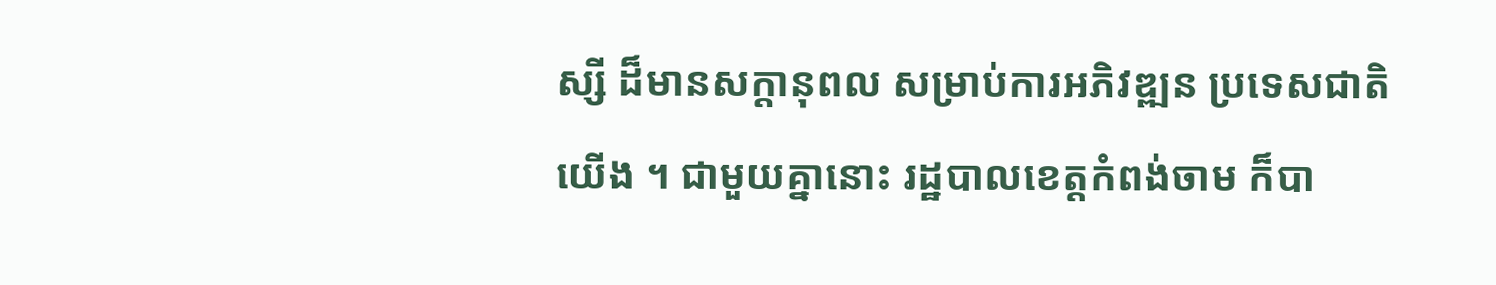ស្សី ដ៏មានសក្តានុពល សម្រាប់ការអភិវឌ្ឍន ប្រទេសជាតិយើង ។ ជាមួយគ្នានោះ រដ្ឋបាលខេត្តកំពង់ចាម ក៏បា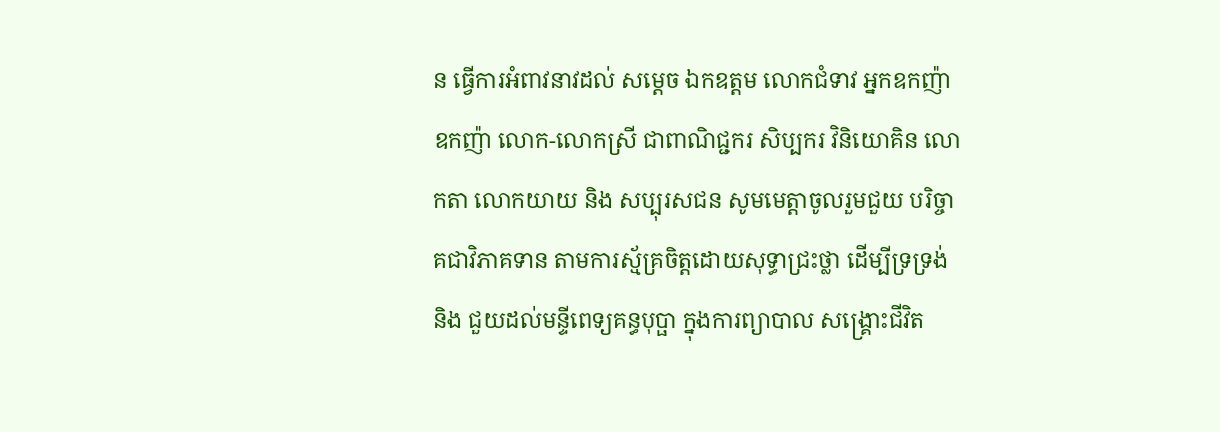ន ធ្វើការអំពាវនាវដល់ សម្តេច ឯកឧត្តម លោកជំទាវ អ្នកឧកញ៉ា ឧកញ៉ា លោក-លោកស្រី ជាពាណិជ្ជករ សិប្បករ វិនិយោគិន លោកតា លោកយាយ និង សប្បុរសជន សូមមេត្តាចូលរួមជួយ បរិច្ចាគជាវិភាគទាន តាមការស្ម័គ្រចិត្តដោយសុទ្ធាជ្រះថ្លា ដើម្បីទ្រទ្រង់  និង ជួយដល់មន្ទីពេទ្យគន្ធបុប្ផា ក្នុងការព្យាបាល សង្គ្រោះជីវិត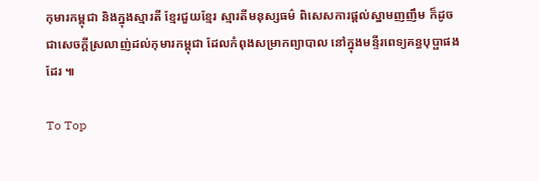កុមារកម្ពុជា និងក្នុងស្មារតី ខ្មែរជួយខ្មែរ ស្មារតីមនុស្សធម៌ ពិសេសការផ្តល់ស្នាមញញឹម ក៏ដូចជាសេចក្តីស្រលាញ់ដល់កុមារកម្ពុជា ដែលកំពុងសម្រាកព្យាបាល នៅក្នុងមន្ទីរពេទ្យគន្ធបុប្ផាផងដែរ ៕

To Top